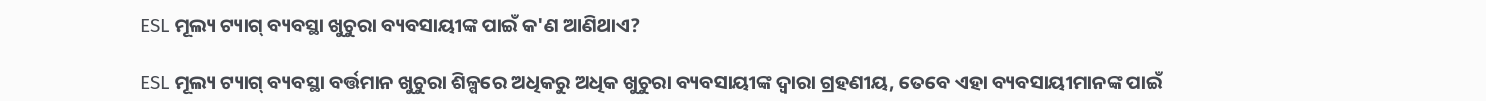ESL ମୂଲ୍ୟ ଟ୍ୟାଗ୍ ବ୍ୟବସ୍ଥା ଖୁଚୁରା ବ୍ୟବସାୟୀଙ୍କ ପାଇଁ କ'ଣ ଆଣିଥାଏ?

ESL ମୂଲ୍ୟ ଟ୍ୟାଗ୍ ବ୍ୟବସ୍ଥା ବର୍ତ୍ତମାନ ଖୁଚୁରା ଶିଳ୍ପରେ ଅଧିକରୁ ଅଧିକ ଖୁଚୁରା ବ୍ୟବସାୟୀଙ୍କ ଦ୍ୱାରା ଗ୍ରହଣୀୟ, ତେବେ ଏହା ବ୍ୟବସାୟୀମାନଙ୍କ ପାଇଁ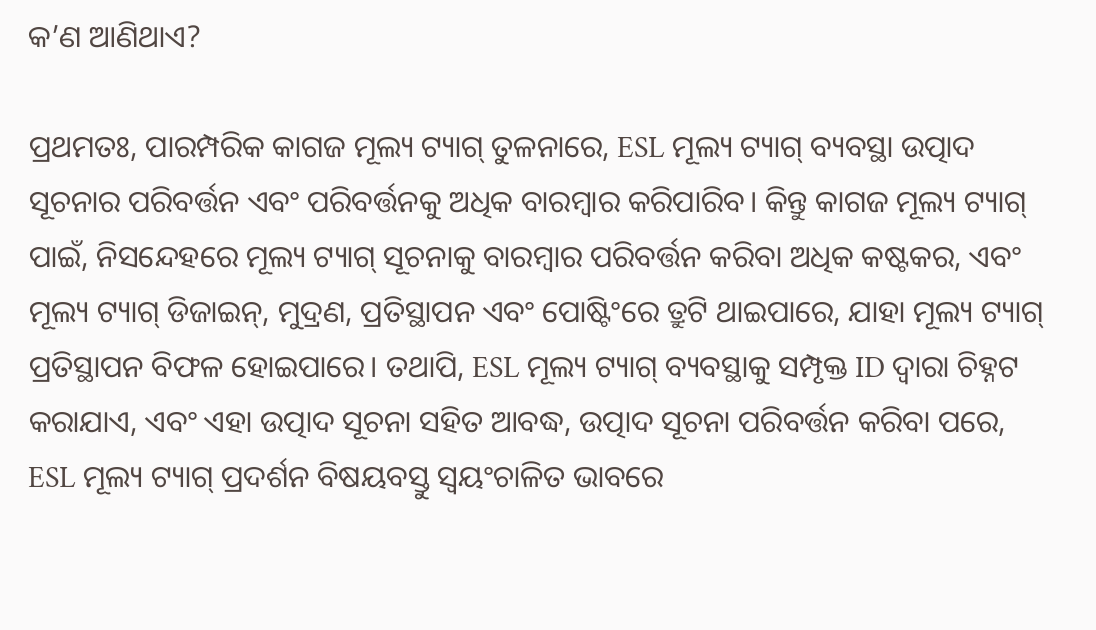କ’ଣ ଆଣିଥାଏ?

ପ୍ରଥମତଃ, ପାରମ୍ପରିକ କାଗଜ ମୂଲ୍ୟ ଟ୍ୟାଗ୍ ତୁଳନାରେ, ESL ମୂଲ୍ୟ ଟ୍ୟାଗ୍ ବ୍ୟବସ୍ଥା ଉତ୍ପାଦ ସୂଚନାର ପରିବର୍ତ୍ତନ ଏବଂ ପରିବର୍ତ୍ତନକୁ ଅଧିକ ବାରମ୍ବାର କରିପାରିବ। କିନ୍ତୁ କାଗଜ ମୂଲ୍ୟ ଟ୍ୟାଗ୍ ପାଇଁ, ନିସନ୍ଦେହରେ ମୂଲ୍ୟ ଟ୍ୟାଗ୍ ସୂଚନାକୁ ବାରମ୍ବାର ପରିବର୍ତ୍ତନ କରିବା ଅଧିକ କଷ୍ଟକର, ଏବଂ ମୂଲ୍ୟ ଟ୍ୟାଗ୍ ଡିଜାଇନ୍, ମୁଦ୍ରଣ, ପ୍ରତିସ୍ଥାପନ ଏବଂ ପୋଷ୍ଟିଂରେ ତ୍ରୁଟି ଥାଇପାରେ, ଯାହା ମୂଲ୍ୟ ଟ୍ୟାଗ୍ ପ୍ରତିସ୍ଥାପନ ବିଫଳ ହୋଇପାରେ। ତଥାପି, ESL ମୂଲ୍ୟ ଟ୍ୟାଗ୍ ବ୍ୟବସ୍ଥାକୁ ସମ୍ପୃକ୍ତ ID ଦ୍ୱାରା ଚିହ୍ନଟ କରାଯାଏ, ଏବଂ ଏହା ଉତ୍ପାଦ ସୂଚନା ସହିତ ଆବଦ୍ଧ, ଉତ୍ପାଦ ସୂଚନା ପରିବର୍ତ୍ତନ କରିବା ପରେ, ESL ମୂଲ୍ୟ ଟ୍ୟାଗ୍ ପ୍ରଦର୍ଶନ ବିଷୟବସ୍ତୁ ସ୍ୱୟଂଚାଳିତ ଭାବରେ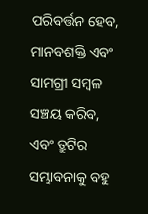ପରିବର୍ତ୍ତନ ହେବ, ମାନବଶକ୍ତି ଏବଂ ସାମଗ୍ରୀ ସମ୍ବଳ ସଞ୍ଚୟ କରିବ, ଏବଂ ତ୍ରୁଟିର ସମ୍ଭାବନାକୁ ବହୁ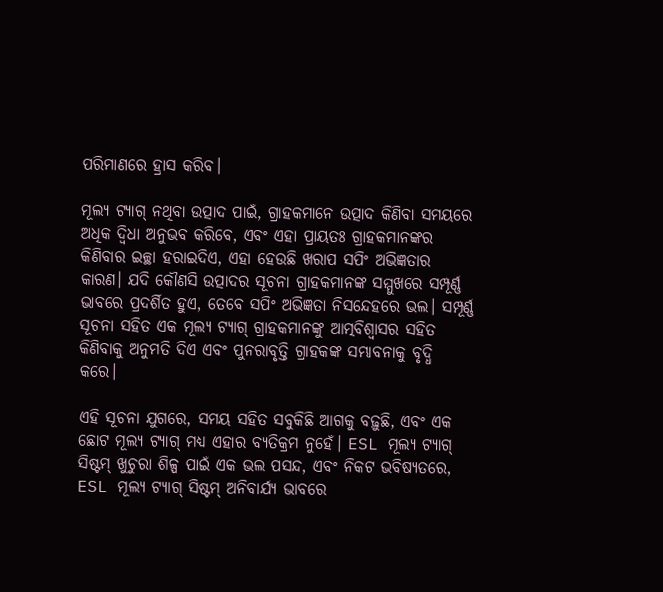ପରିମାଣରେ ହ୍ରାସ କରିବ।

ମୂଲ୍ୟ ଟ୍ୟାଗ୍ ନଥିବା ଉତ୍ପାଦ ପାଇଁ, ଗ୍ରାହକମାନେ ଉତ୍ପାଦ କିଣିବା ସମୟରେ ଅଧିକ ଦ୍ୱିଧା ଅନୁଭବ କରିବେ, ଏବଂ ଏହା ପ୍ରାୟତଃ ଗ୍ରାହକମାନଙ୍କର କିଣିବାର ଇଚ୍ଛା ହରାଇଦିଏ, ଏହା ହେଉଛି ଖରାପ ସପିଂ ଅଭିଜ୍ଞତାର କାରଣ। ଯଦି କୌଣସି ଉତ୍ପାଦର ସୂଚନା ଗ୍ରାହକମାନଙ୍କ ସମ୍ମୁଖରେ ସମ୍ପୂର୍ଣ୍ଣ ଭାବରେ ପ୍ରଦର୍ଶିତ ହୁଏ, ତେବେ ସପିଂ ଅଭିଜ୍ଞତା ନିସନ୍ଦେହରେ ଭଲ। ସମ୍ପୂର୍ଣ୍ଣ ସୂଚନା ସହିତ ଏକ ମୂଲ୍ୟ ଟ୍ୟାଗ୍ ଗ୍ରାହକମାନଙ୍କୁ ଆତ୍ମବିଶ୍ୱାସର ସହିତ କିଣିବାକୁ ଅନୁମତି ଦିଏ ଏବଂ ପୁନରାବୃତ୍ତି ଗ୍ରାହକଙ୍କ ସମ୍ଭାବନାକୁ ବୃଦ୍ଧି କରେ।

ଏହି ସୂଚନା ଯୁଗରେ, ସମୟ ସହିତ ସବୁକିଛି ଆଗକୁ ବଢ଼ୁଛି, ଏବଂ ଏକ ଛୋଟ ମୂଲ୍ୟ ଟ୍ୟାଗ୍ ମଧ୍ୟ ଏହାର ବ୍ୟତିକ୍ରମ ନୁହେଁ। ESL ମୂଲ୍ୟ ଟ୍ୟାଗ୍ ସିଷ୍ଟମ୍ ଖୁଚୁରା ଶିଳ୍ପ ପାଇଁ ଏକ ଭଲ ପସନ୍ଦ, ଏବଂ ନିକଟ ଭବିଷ୍ୟତରେ, ESL ମୂଲ୍ୟ ଟ୍ୟାଗ୍ ସିଷ୍ଟମ୍ ଅନିବାର୍ଯ୍ୟ ଭାବରେ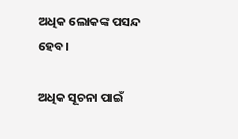ଅଧିକ ଲୋକଙ୍କ ପସନ୍ଦ ହେବ।

ଅଧିକ ସୂଚନା ପାଇଁ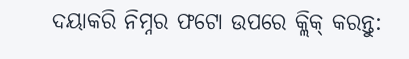ଦୟାକରି ନିମ୍ନର ଫଟୋ ଉପରେ କ୍ଲିକ୍ କରନ୍ତୁ: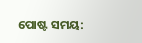ପୋଷ୍ଟ ସମୟ: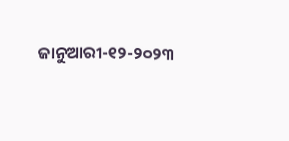ଜାନୁଆରୀ-୧୨-୨୦୨୩